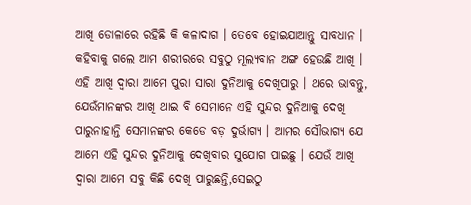ଆଖି ଡୋଳାରେ ରହିଛି କି କଳାଦାଗ । ତେବେ ହୋଇଯାଆନ୍ତୁ ସାବଧାନ । କହିବାକୁ ଗଲେ ଆମ ଶରୀରରେ ସବୁଠୁ ମୂଲ୍ୟବାନ ଅଙ୍ଗ ହେଉଛି ଆଖି । ଏହି ଆଖି ଦ୍ୱାରା ଆମେ ପୁରା ସାରା ଦୁନିଆକୁ ଦେଖିପାରୁ । ଥରେ ଭାବନ୍ତୁ, ଯେଉଁମାନଙ୍କର ଆଖି ଥାଇ ବି ସେମାନେ ଏହି ସୁନ୍ଦର ଦୁନିଆକୁ ଦେଖି ପାରୁନାହାନ୍ତି ସେମାନଙ୍କର କେଡେ ବଡ଼ ଦୁର୍ଭାଗ୍ୟ । ଆମର ସୌଭାଗ୍ୟ ଯେ ଆମେ ଏହି ସୁନ୍ଦର ଦୁନିଆକୁ ଦେଖିବାର ସୁଯୋଗ ପାଇଛୁ । ଯେଉଁ ଆଖି ଦ୍ୱାରା ଆମେ ସବୁ କିଛି ଦେଖି ପାରୁଛନ୍ତି,ସେଇଠୁ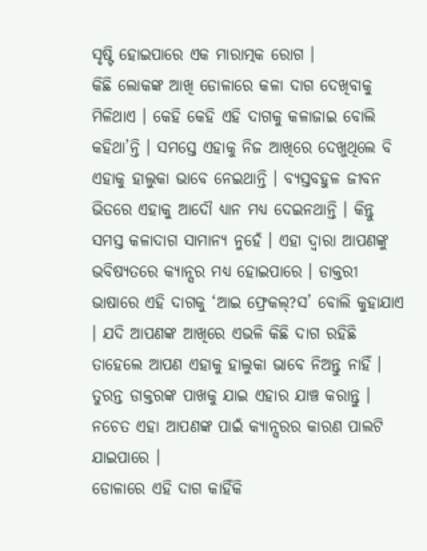ସୃଷ୍ଟି ହୋଇପାରେ ଏକ ମାରାତ୍ମକ ରୋଗ ।
କିଛି ଲୋକଙ୍କ ଆଖି ଡୋଳାରେ କଳା ଦାଗ ଦେଖିବାକୁ ମିଳିଥାଏ । କେହି କେହି ଏହି ଦାଗକୁ କଳାଜାଇ ବୋଲି କହିଥା’ନ୍ତି । ସମସ୍ତେ ଏହାକୁ ନିଜ ଆଖିରେ ଦେଖୁଥିଲେ ବି ଏହାକୁ ହାଲୁକା ଭାବେ ନେଇଥାନ୍ତି । ବ୍ୟସ୍ତବହୁଳ ଜୀବନ ଭିତରେ ଏହାକୁ ଆଦୌ ଧ୍ୟାନ ମଧ୍ୟ ଦେଇନଥାନ୍ତି । କିନ୍ତୁ ସମସ୍ତ କଳାଦାଗ ସାମାନ୍ୟ ନୁହେଁ । ଏହା ଦ୍ୱାରା ଆପଣଙ୍କୁ ଭବିଷ୍ୟତରେ କ୍ୟାନ୍ସର ମଧ୍ୟ ହୋଇପାରେ । ଡାକ୍ତରୀ ଭାଷାରେ ଏହି ଦାଗକୁ ‘ଆଇ ଫ୍ରେକଲ୍?ସ’ ବୋଲି କୁହାଯାଏ । ଯଦି ଆପଣଙ୍କ ଆଖିରେ ଏଭଳି କିଛି ଦାଗ ରହିଛି ତାହେଲେ ଆପଣ ଏହାକୁ ହାଲୁକା ଭାବେ ନିଅନ୍ତୁ ନାହିଁ । ତୁରନ୍ତ ଡାକ୍ତରଙ୍କ ପାଖକୁ ଯାଇ ଏହାର ଯାଞ୍ଚ କରାନ୍ତୁ । ନଚେତ ଏହା ଆପଣଙ୍କ ପାଇଁ କ୍ୟାନ୍ସରର କାରଣ ପାଲଟି ଯାଇପାରେ ।
ଡୋଳାରେ ଏହି ଦାଗ କାହିଁକି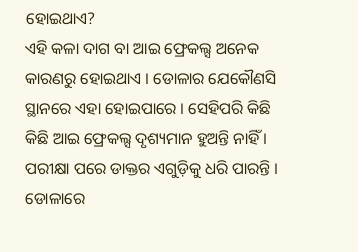ହୋଇଥାଏ?
ଏହି କଳା ଦାଗ ବା ଆଇ ଫ୍ରେକଲ୍ସ ଅନେକ କାରଣରୁ ହୋଇଥାଏ । ଡୋଳାର ଯେକୌଣସି ସ୍ଥାନରେ ଏହା ହୋଇପାରେ । ସେହିପରି କିଛି କିଛି ଆଇ ଫ୍ରେକଲ୍ସ ଦୃଶ୍ୟମାନ ହୁଅନ୍ତି ନାହିଁ । ପରୀକ୍ଷା ପରେ ଡାକ୍ତର ଏଗୁଡ଼ିକୁ ଧରି ପାରନ୍ତି । ଡୋଳାରେ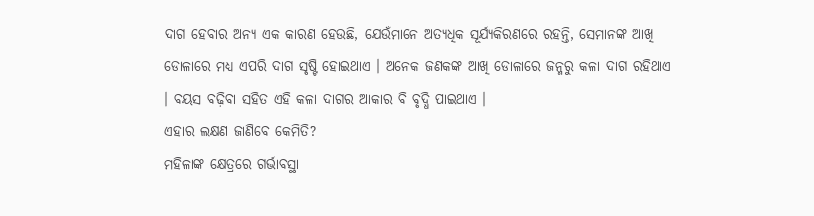ଦାଗ ହେବାର ଅନ୍ୟ ଏକ କାରଣ ହେଉଛି, ଯେଉଁମାନେ ଅତ୍ୟଧିକ ସୂର୍ଯ୍ୟକିରଣରେ ରହନ୍ତି, ସେମାନଙ୍କ ଆଖି ଡୋଳାରେ ମଧ୍ୟ ଏପରି ଦାଗ ସୃଷ୍ଟି ହୋଇଥାଏ । ଅନେକ ଜଣକଙ୍କ ଆଖି ଡୋଳାରେ ଜନ୍ମରୁ କଳା ଦାଗ ରହିଥାଏ । ବୟସ ବଢ଼ିବା ସହିତ ଏହି କଳା ଦାଗର ଆକାର ବି ବୃଦ୍ଧି ପାଇଥାଏ ।
ଏହାର ଲକ୍ଷଣ ଜାଣିବେ କେମିତି?
ମହିଳାଙ୍କ କ୍ଷେତ୍ରରେ ଗର୍ଭାବସ୍ଥା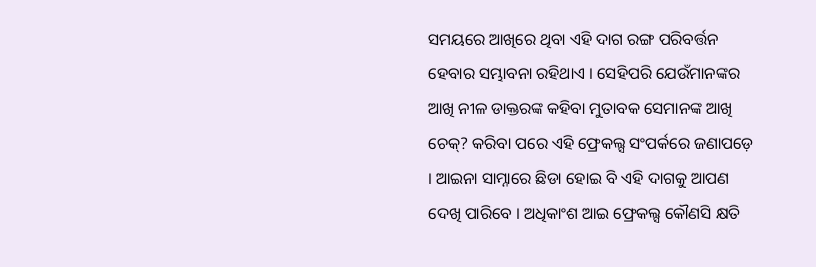ସମୟରେ ଆଖିରେ ଥିବା ଏହି ଦାଗ ରଙ୍ଗ ପରିବର୍ତ୍ତନ ହେବାର ସମ୍ଭାବନା ରହିଥାଏ । ସେହିପରି ଯେଉଁମାନଙ୍କର ଆଖି ନୀଳ ଡାକ୍ତରଙ୍କ କହିବା ମୁତାବକ ସେମାନଙ୍କ ଆଖି ଚେକ୍? କରିବା ପରେ ଏହି ଫ୍ରେକଲ୍ସ ସଂପର୍କରେ ଜଣାପଡ଼େ । ଆଇନା ସାମ୍ନାରେ ଛିଡା ହୋଇ ବି ଏହି ଦାଗକୁ ଆପଣ ଦେଖି ପାରିବେ । ଅଧିକାଂଶ ଆଇ ଫ୍ରେକଲ୍ସ କୌଣସି କ୍ଷତି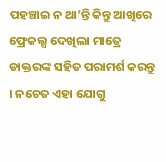ପହଞ୍ଚାଇ ନ ଥା’ନ୍ତି କିନ୍ତୁ ଆଖିରେ ଫ୍ରେକଲ୍ସ ଦେଖିଲା ମାତ୍ରେ ଡାକ୍ତରଙ୍କ ସହିତ ପରାମର୍ଶ କରନ୍ତୁ । ନଚେତ ଏହା ଯୋଗୁ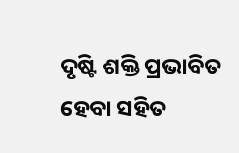ଦୃଷ୍ଟି ଶକ୍ତି ପ୍ରଭାବିତ ହେବା ସହିତ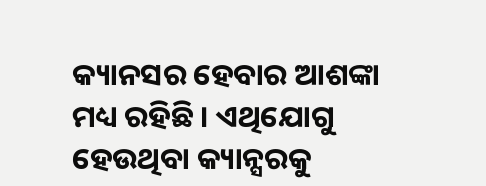କ୍ୟାନସର ହେବାର ଆଶଙ୍କା ମଧ୍ୟ ରହିଛି । ଏଥିଯୋଗୁ ହେଉଥିବା କ୍ୟାନ୍ସରକୁ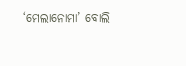‘ମେଲାନୋମା’ ବୋଲି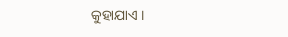କୁହାଯାଏ ।